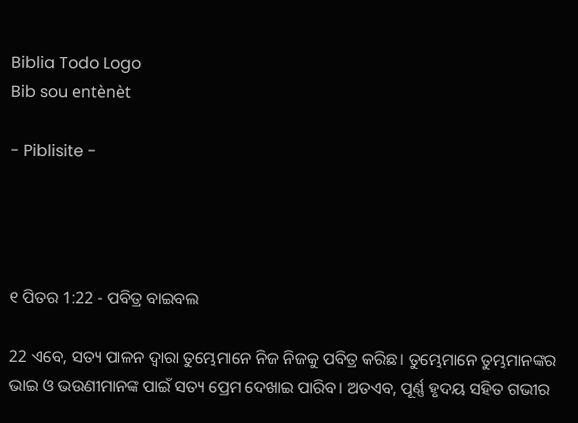Biblia Todo Logo
Bib sou entènèt

- Piblisite -




୧ ପିତର 1:22 - ପବିତ୍ର ବାଇବଲ

22 ଏବେ, ସତ୍ୟ ପାଳନ ଦ୍ୱାରା ତୁମ୍ଭେମାନେ ନିଜ ନିଜକୁ ପବିତ୍ର କରିଛ। ତୁମ୍ଭେମାନେ ତୁମ୍ଭମାନଙ୍କର ଭାଇ ଓ ଭଉଣୀମାନଙ୍କ ପାଇଁ ସତ୍ୟ ପ୍ରେମ ଦେଖାଇ ପାରିବ। ଅତଏବ, ପୂର୍ଣ୍ଣ ହୃଦୟ ସହିତ ଗଭୀର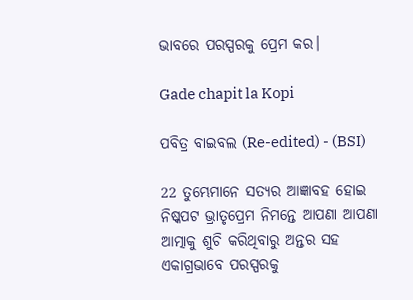ଭାବରେ ପରସ୍ପରକୁ ପ୍ରେମ କର।

Gade chapit la Kopi

ପବିତ୍ର ବାଇବଲ (Re-edited) - (BSI)

22 ତୁମ୍ଭେମାନେ ସତ୍ୟର ଆଜ୍ଞାବହ ହୋଇ ନିଷ୍କପଟ ଭ୍ରାତୃପ୍ରେମ ନିମନ୍ତେ ଆପଣା ଆପଣା ଆତ୍ମାକୁ ଶୁଚି କରିଥିବାରୁ ଅନ୍ତର ସହ ଏକାଗ୍ରଭାବେ ପରସ୍ପରକୁ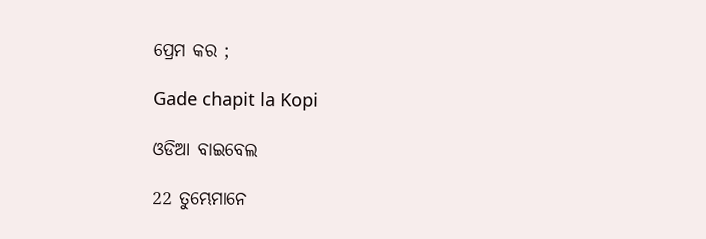ପ୍ରେମ କର ;

Gade chapit la Kopi

ଓଡିଆ ବାଇବେଲ

22 ତୁମ୍ଭେମାନେ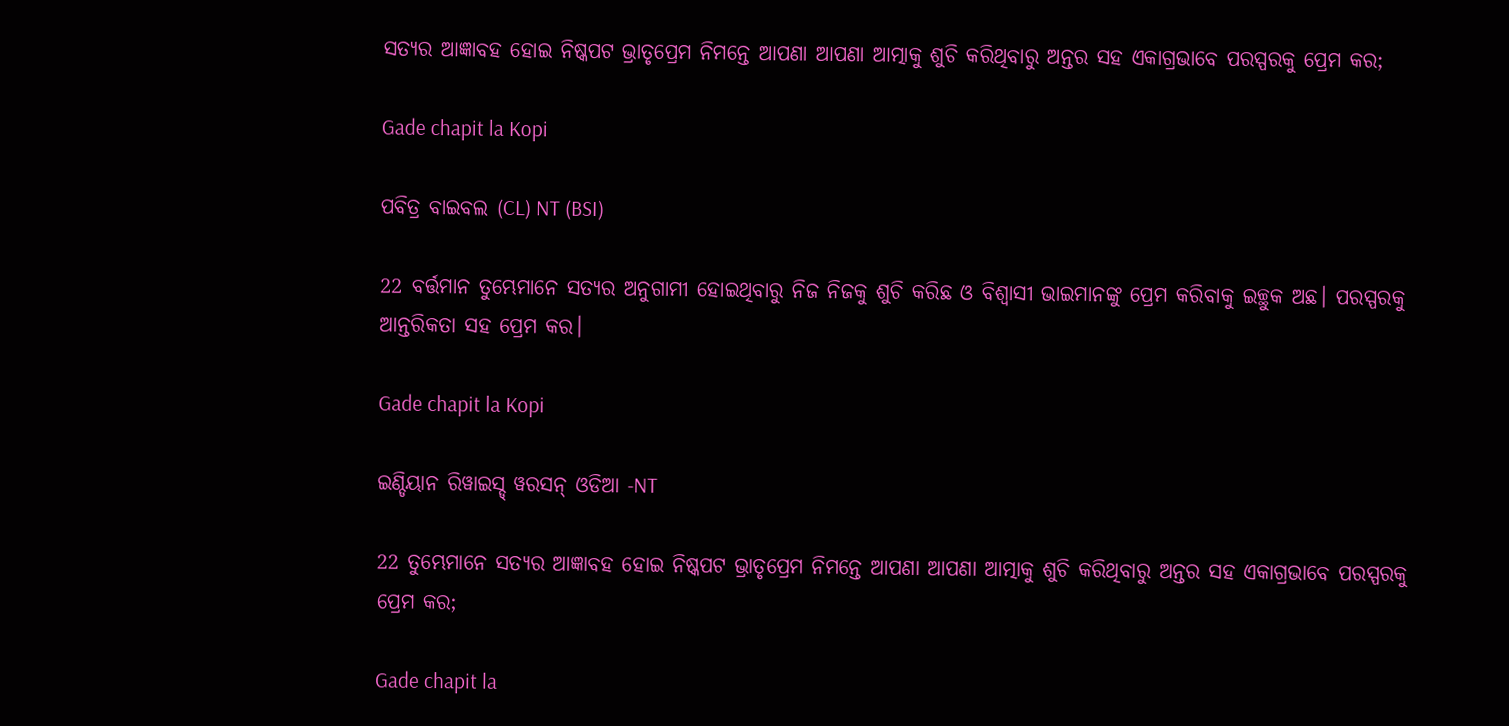ସତ୍ୟର ଆଜ୍ଞାବହ ହୋଇ ନିଷ୍କପଟ ଭ୍ରାତୃପ୍ରେମ ନିମନ୍ତେ ଆପଣା ଆପଣା ଆତ୍ମାକୁ ଶୁଚି କରିଥିବାରୁ ଅନ୍ତର ସହ ଏକାଗ୍ରଭାବେ ପରସ୍ପରକୁ ପ୍ରେମ କର;

Gade chapit la Kopi

ପବିତ୍ର ବାଇବଲ (CL) NT (BSI)

22 ବର୍ତ୍ତମାନ ତୁମ୍ଭେମାନେ ସତ୍ୟର ଅନୁଗାମୀ ହୋଇଥିବାରୁ ନିଜ ନିଜକୁ ଶୁଚି କରିଛ ଓ ବିଶ୍ୱାସୀ ଭାଇମାନଙ୍କୁ ପ୍ରେମ କରିବାକୁ ଇଚ୍ଛୁକ ଅଛ। ପରସ୍ପରକୁ ଆନ୍ତରିକତା ସହ ପ୍ରେମ କର।

Gade chapit la Kopi

ଇଣ୍ଡିୟାନ ରିୱାଇସ୍ଡ୍ ୱରସନ୍ ଓଡିଆ -NT

22 ତୁମ୍ଭେମାନେ ସତ୍ୟର ଆଜ୍ଞାବହ ହୋଇ ନିଷ୍କପଟ ଭ୍ରାତୃପ୍ରେମ ନିମନ୍ତେ ଆପଣା ଆପଣା ଆତ୍ମାକୁ ଶୁଚି କରିଥିବାରୁ ଅନ୍ତର ସହ ଏକାଗ୍ରଭାବେ ପରସ୍ପରକୁ ପ୍ରେମ କର;

Gade chapit la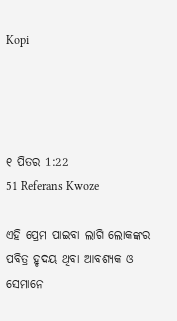Kopi




୧ ପିତର 1:22
51 Referans Kwoze

ଏହି ପ୍ରେମ ପାଇବା ଲାଗି ଲୋକଙ୍କର ପବିତ୍ର ହୃଦୟ ଥିବା ଆବଶ୍ୟକ ଓ ସେମାନେ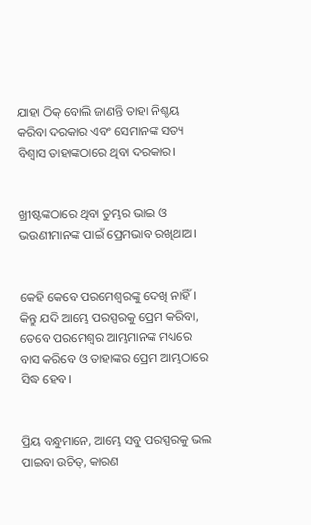ଯାହା ଠିକ୍ ବୋଲି ଜାଣନ୍ତି ତାହା ନିଶ୍ଚୟ କରିବା ଦରକାର ଏବଂ ସେମାନଙ୍କ ସତ୍ୟ ବିଶ୍ୱାସ ତାହାଙ୍କଠାରେ ଥିବା ଦରକାର।


ଖ୍ରୀଷ୍ଟଙ୍କଠାରେ ଥିବା ତୁମ୍ଭର ଭାଇ ଓ ଭଉଣୀମାନଙ୍କ ପାଇଁ ପ୍ରେମଭାବ ରଖିଥାଅ।


କେହି କେବେ ପରମେଶ୍ୱରଙ୍କୁ ଦେଖି ନାହିଁ। କିନ୍ତୁ ଯଦି ଆମ୍ଭେ ପରସ୍ପରକୁ ପ୍ରେମ କରିବା, ତେବେ ପରମେଶ୍ୱର ଆମ୍ଭମାନଙ୍କ ମଧ୍ୟରେ ବାସ କରିବେ ଓ ତାହାଙ୍କର ପ୍ରେମ ଆମ୍ଭଠାରେ ସିଦ୍ଧ ହେବ।


ପ୍ରିୟ ବନ୍ଧୁମାନେ, ଆମ୍ଭେ ସବୁ ପରସ୍ପରକୁ ଭଲ ପାଇବା ଉଚିତ୍, କାରଣ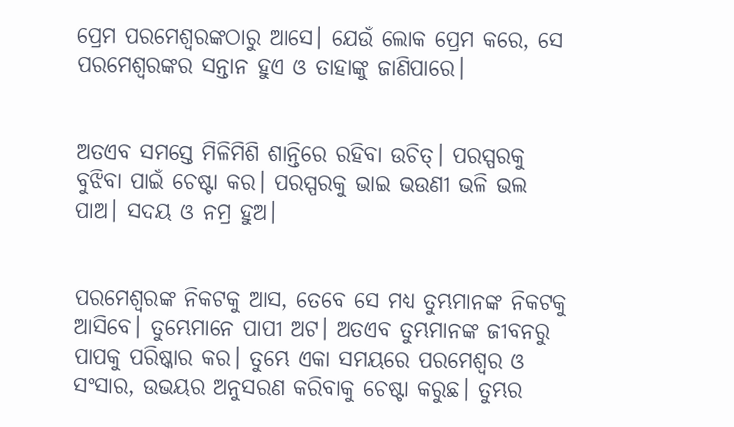ପ୍ରେମ ପରମେଶ୍ୱରଙ୍କଠାରୁ ଆସେ। ଯେଉଁ ଲୋକ ପ୍ରେମ କରେ, ସେ ପରମେଶ୍ୱରଙ୍କର ସନ୍ତାନ ହୁଏ ଓ ତାହାଙ୍କୁ ଜାଣିପାରେ।


ଅତଏବ ସମସ୍ତେ ମିଳିମିଶି ଶାନ୍ତିରେ ରହିବା ଉଚିତ୍। ପରସ୍ପରକୁ ବୁଝିବା ପାଇଁ ଚେଷ୍ଟା କର। ପରସ୍ପରକୁ ଭାଇ ଭଉଣୀ ଭଳି ଭଲ ପାଅ। ସଦୟ ଓ ନମ୍ର ହୁଅ।


ପରମେଶ୍ୱରଙ୍କ ନିକଟକୁ ଆସ, ତେବେ ସେ ମଧ୍ୟ ତୁମ୍ଭମାନଙ୍କ ନିକଟକୁ ଆସିବେ। ତୁମ୍ଭେମାନେ ପାପୀ ଅଟ। ଅତଏବ ତୁମ୍ଭମାନଙ୍କ ଜୀବନରୁ ପାପକୁ ପରିଷ୍କାର କର। ତୁମ୍ଭେ ଏକା ସମୟରେ ପରମେଶ୍ୱର ଓ ସଂସାର, ଉଭୟର ଅନୁସରଣ କରିବାକୁ ଚେଷ୍ଟା କରୁଛ। ତୁମ୍ଭର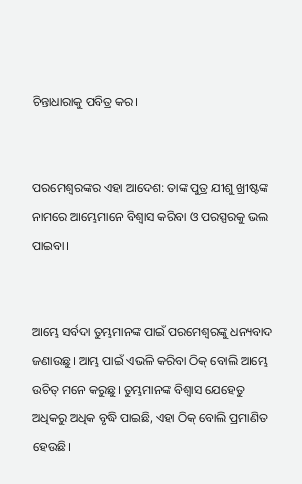ଚିନ୍ତାଧାରାକୁ ପବିତ୍ର କର।


ପରମେଶ୍ୱରଙ୍କର ଏହା ଆଦେଶ: ତାଙ୍କ ପୁତ୍ର ଯୀଶୁ ଖ୍ରୀଷ୍ଟଙ୍କ ନାମରେ ଆମ୍ଭେମାନେ ବିଶ୍ୱାସ କରିବା ଓ ପରସ୍ପରକୁ ଭଲ ପାଇବା।


ଆମ୍ଭେ ସର୍ବଦା ତୁମ୍ଭମାନଙ୍କ ପାଇଁ ପରମେଶ୍ୱରଙ୍କୁ ଧନ୍ୟବାଦ ଜଣାଉଛୁ। ଆମ୍ଭ ପାଇଁ ଏଭଳି କରିବା ଠିକ୍ ବୋଲି ଆମ୍ଭେ ଉଚିତ୍ ମନେ କରୁଛୁ। ତୁମ୍ଭମାନଙ୍କ ବିଶ୍ୱାସ ଯେହେତୁ ଅଧିକରୁ ଅଧିକ ବୃଦ୍ଧି ପାଇଛି, ଏହା ଠିକ୍ ବୋଲି ପ୍ରମାଣିତ ହେଉଛି।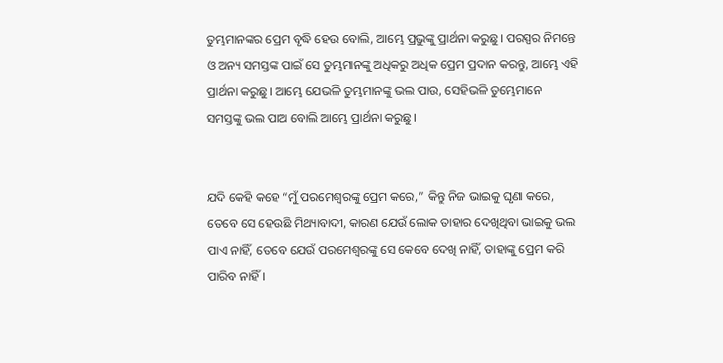ତୁମ୍ଭମାନଙ୍କର ପ୍ରେମ ବୃଦ୍ଧି ହେଉ ବୋଲି, ଆମ୍ଭେ ପ୍ରଭୁଙ୍କୁ ପ୍ରାର୍ଥନା କରୁଛୁ। ପରସ୍ପର ନିମନ୍ତେ ଓ ଅନ୍ୟ ସମସ୍ତଙ୍କ ପାଇଁ ସେ ତୁମ୍ଭମାନଙ୍କୁ ଅଧିକରୁ ଅଧିକ ପ୍ରେମ ପ୍ରଦାନ କରନ୍ତୁ, ଆମ୍ଭେ ଏହି ପ୍ରାର୍ଥନା କରୁଛୁ। ଆମ୍ଭେ ଯେଭଳି ତୁମ୍ଭମାନଙ୍କୁ ଭଲ ପାଉ, ସେହିଭଳି ତୁମ୍ଭେମାନେ ସମସ୍ତଙ୍କୁ ଭଲ ପାଅ ବୋଲି ଆମ୍ଭେ ପ୍ରାର୍ଥନା କରୁଛୁ।


ଯଦି କେହି କହେ “ମୁଁ ପରମେଶ୍ୱରଙ୍କୁ ପ୍ରେମ କରେ,” କିନ୍ତୁ ନିଜ ଭାଇକୁ ଘୃଣା କରେ, ତେବେ ସେ ହେଉଛି ମିଥ୍ୟାବାଦୀ, କାରଣ ଯେଉଁ ଲୋକ ତାହାର ଦେଖିଥିବା ଭାଇକୁ ଭଲ ପାଏ ନାହିଁ, ତେବେ ଯେଉଁ ପରମେଶ୍ୱରଙ୍କୁ ସେ କେବେ ଦେଖି ନାହିଁ, ତାହାଙ୍କୁ ପ୍ରେମ କରି ପାରିବ ନାହିଁ।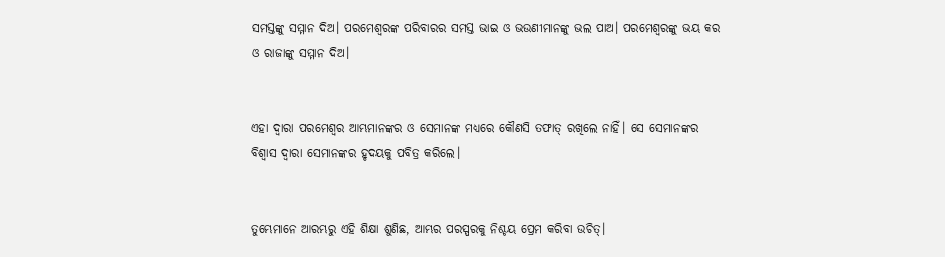ସମସ୍ତଙ୍କୁ ସମ୍ମାନ ଦିଅ। ପରମେଶ୍ୱରଙ୍କ ପରିବାରର ସମସ୍ତ ଭାଇ ଓ ଭଉଣୀମାନଙ୍କୁ ଭଲ ପାଅ। ପରମେଶ୍ୱରଙ୍କୁ ଭୟ କର ଓ ରାଜାଙ୍କୁ ସମ୍ମାନ ଦିଅ।


ଏହା ଦ୍ୱାରା ପରମେଶ୍ୱର ଆମ୍ଭମାନଙ୍କର ଓ ସେମାନଙ୍କ ମଧ୍ୟରେ କୌଣସି ତଫାତ୍ ରଖିଲେ ନାହିଁ। ସେ ସେମାନଙ୍କର ବିଶ୍ୱାସ ଦ୍ୱାରା ସେମାନଙ୍କର ହୃଦୟକୁ ପବିତ୍ର କରିଲେ।


ତୁମ୍ଭେମାନେ ଆରମ୍ଭରୁ ଏହି ଶିକ୍ଷା ଶୁଣିଛ, ଆମ୍ଭର ପରସ୍ପରକୁ ନିଶ୍ଚୟ ପ୍ରେମ କରିବା ଉଚିତ୍।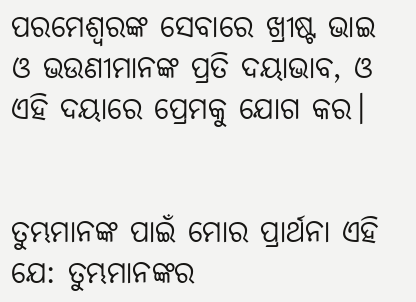ପରମେଶ୍ୱରଙ୍କ ସେବାରେ ଖ୍ରୀଷ୍ଟ ଭାଇ ଓ ଭଉଣୀମାନଙ୍କ ପ୍ରତି ଦୟାଭାବ, ଓ ଏହି ଦୟାରେ ପ୍ରେମକୁ ଯୋଗ କର।


ତୁମ୍ଭମାନଙ୍କ ପାଇଁ ମୋର ପ୍ରାର୍ଥନା ଏହି ଯେ: ତୁମ୍ଭମାନଙ୍କର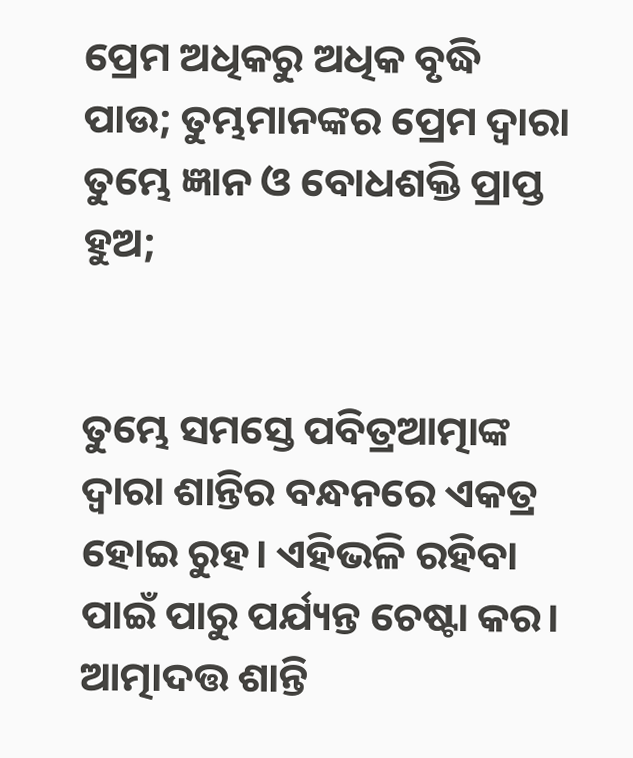ପ୍ରେମ ଅଧିକରୁ ଅଧିକ ବୃଦ୍ଧି ପାଉ; ତୁମ୍ଭମାନଙ୍କର ପ୍ରେମ ଦ୍ୱାରା ତୁମ୍ଭେ ଜ୍ଞାନ ଓ ବୋଧଶକ୍ତି ପ୍ରାପ୍ତ ହୁଅ;


ତୁମ୍ଭେ ସମସ୍ତେ ପବିତ୍ରଆତ୍ମାଙ୍କ ଦ୍ୱାରା ଶାନ୍ତିର ବନ୍ଧନରେ ଏକତ୍ର ହୋଇ ରୁହ। ଏହିଭଳି ରହିବା ପାଇଁ ପାରୁ ପର୍ଯ୍ୟନ୍ତ ଚେଷ୍ଟା କର। ଆତ୍ମାଦତ୍ତ ଶାନ୍ତି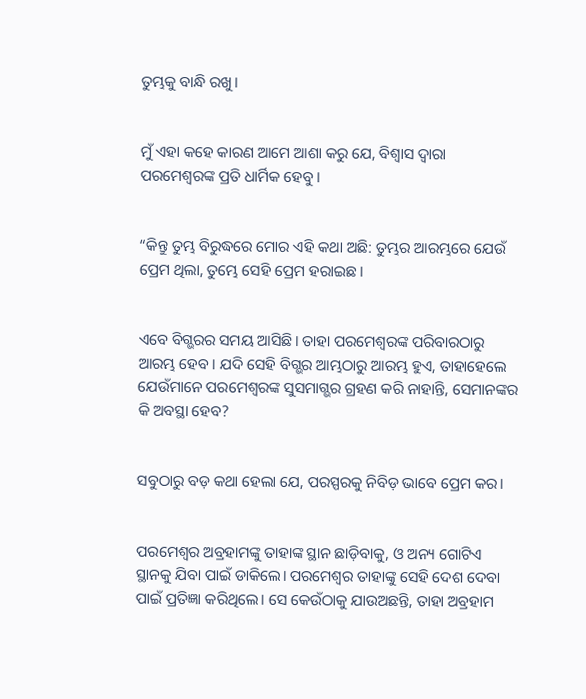ତୁମ୍ଭକୁ ବାନ୍ଧି ରଖୁ।


ମୁଁ ଏହା କହେ କାରଣ ଆମେ ଆଶା କରୁ ଯେ, ବିଶ୍ୱାସ ଦ୍ୱାରା ପରମେଶ୍ୱରଙ୍କ ପ୍ରତି ଧାର୍ମିକ ହେବୁ।


“କିନ୍ତୁ ତୁମ୍ଭ ବିରୁଦ୍ଧରେ ମୋର ଏହି କଥା ଅଛି: ତୁମ୍ଭର ଆରମ୍ଭରେ ଯେଉଁ ପ୍ରେମ ଥିଲା, ତୁମ୍ଭେ ସେହି ପ୍ରେମ ହରାଇଛ।


ଏବେ ବିଗ୍ଭରର ସମୟ ଆସିଛି। ତାହା ପରମେଶ୍ୱରଙ୍କ ପରିବାରଠାରୁ ଆରମ୍ଭ ହେବ। ଯଦି ସେହି ବିଗ୍ଭର ଆମ୍ଭଠାରୁ ଆରମ୍ଭ ହୁଏ, ତାହାହେଲେ ଯେଉଁମାନେ ପରମେଶ୍ୱରଙ୍କ ସୁସମାଗ୍ଭର ଗ୍ରହଣ କରି ନାହାନ୍ତି, ସେମାନଙ୍କର କି ଅବସ୍ଥା ହେବ?


ସବୁଠାରୁ ବଡ଼ କଥା ହେଲା ଯେ, ପରସ୍ପରକୁ ନିବିଡ଼ ଭାବେ ପ୍ରେମ କର।


ପରମେଶ୍ୱର ଅବ୍ରହାମଙ୍କୁ ତାହାଙ୍କ ସ୍ଥାନ ଛାଡ଼ିବାକୁ, ଓ ଅନ୍ୟ ଗୋଟିଏ ସ୍ଥାନକୁ ଯିବା ପାଇଁ ଡାକିଲେ। ପରମେଶ୍ୱର ତାହାଙ୍କୁ ସେହି ଦେଶ ଦେବା ପାଇଁ ପ୍ରତିଜ୍ଞା କରିଥିଲେ। ସେ କେଉଁଠାକୁ ଯାଉଅଛନ୍ତି, ତାହା ଅବ୍ରହାମ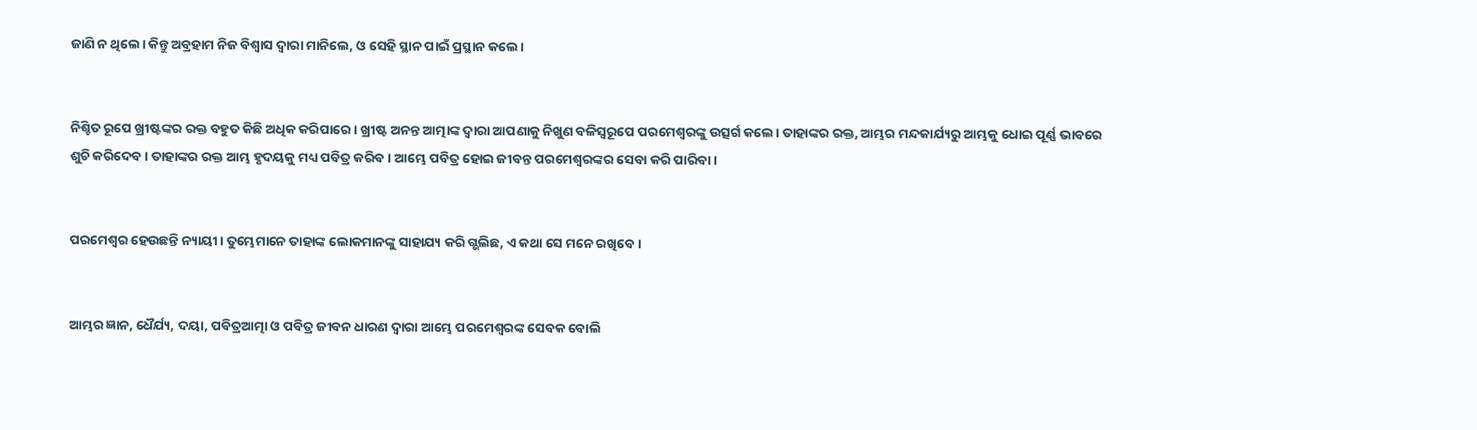ଜାଣି ନ ଥିଲେ। କିନ୍ତୁ ଅବ୍ରହାମ ନିଜ ବିଶ୍ୱାସ ଦ୍ୱାରା ମାନିଲେ, ଓ ସେହି ସ୍ଥାନ ପାଇଁ ପ୍ରସ୍ଥାନ କଲେ।


ନିଶ୍ଚିତ ରୂପେ ଖ୍ରୀଷ୍ଟଙ୍କର ରକ୍ତ ବହୁତ କିଛି ଅଧିକ କରିପାରେ। ଖ୍ରୀଷ୍ଟ ଅନନ୍ତ ଆତ୍ମାଙ୍କ ଦ୍ୱାରା ଆପଣାକୁ ନିଖୁଣ ବଳିସ୍ୱରୂପେ ପରମେଶ୍ୱରଙ୍କୁ ଉତ୍ସର୍ଗ କଲେ। ତାହାଙ୍କର ରକ୍ତ, ଆମ୍ଭର ମନ୍ଦକାର୍ଯ୍ୟରୁ ଆମ୍ଭକୁ ଧୋଇ ପୂର୍ଣ୍ଣ ଭାବରେ ଶୁଚି କରିଦେବ। ତାହାଙ୍କର ରକ୍ତ ଆମ୍ଭ ହୃଦୟକୁ ମଧ୍ୟ ପବିତ୍ର କରିବ। ଆମ୍ଭେ ପବିତ୍ର ହୋଇ ଜୀବନ୍ତ ପରମେଶ୍ୱରଙ୍କର ସେବା କରି ପାରିବା।


ପରମେଶ୍ୱର ହେଉଛନ୍ତି ନ୍ୟାୟୀ। ତୁମ୍ଭେମାନେ ତାହାଙ୍କ ଲୋକମାନଙ୍କୁ ସାହାଯ୍ୟ କରି ଗ୍ଭଲିଛ, ଏ କଥା ସେ ମନେ ରଖିବେ।


ଆମ୍ଭର ଜ୍ଞାନ, ଧୈର୍ଯ୍ୟ, ଦୟା, ପବିତ୍ରଆତ୍ମା ଓ ପବିତ୍ର ଜୀବନ ଧାରଣ ଦ୍ୱାରା ଆମ୍ଭେ ପରମେଶ୍ୱରଙ୍କ ସେବକ ବୋଲି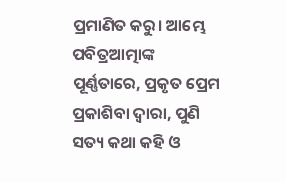ପ୍ରମାଣିତ କରୁ। ଆମ୍ଭେ ପବିତ୍ରଆତ୍ମାଙ୍କ ପୂର୍ଣ୍ଣତାରେ, ପ୍ରକୃତ ପ୍ରେମ ପ୍ରକାଶିବା ଦ୍ୱାରା, ପୁଣି ସତ୍ୟ କଥା କହି ଓ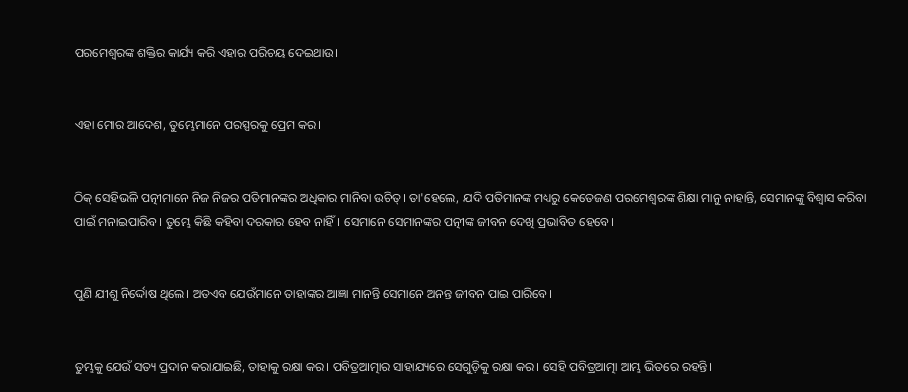ପରମେଶ୍ୱରଙ୍କ ଶକ୍ତିର କାର୍ଯ୍ୟ କରି ଏହାର ପରିଚୟ ଦେଇଥାଉ।


ଏହା ମୋର ଆଦେଶ, ତୁମ୍ଭେମାନେ ପରସ୍ପରକୁ ପ୍ରେମ କର।


ଠିକ୍ ସେହିଭଳି ପତ୍ନୀମାନେ ନିଜ ନିଜର ପତିମାନଙ୍କର ଅଧିକାର ମାନିବା ଉଚିତ୍। ତା'ହେଲେ, ଯଦି ପତିମାନଙ୍କ ମଧ୍ୟରୁ କେତେଜଣ ପରମେଶ୍ୱରଙ୍କ ଶିକ୍ଷା ମାନୁ ନାହାନ୍ତି, ସେମାନଙ୍କୁ ବିଶ୍ୱାସ କରିବା ପାଇଁ ମନାଇପାରିବ। ତୁମ୍ଭେ କିଛି କହିବା ଦରକାର ହେବ ନାହିଁ। ସେମାନେ ସେମାନଙ୍କର ପତ୍ନୀଙ୍କ ଜୀବନ ଦେଖି ପ୍ରଭାବିତ ହେବେ।


ପୁଣି ଯୀଶୁ ନିର୍ଦ୍ଦୋଷ ଥିଲେ। ଅତଏବ ଯେଉଁମାନେ ତାହାଙ୍କର ଆଜ୍ଞା ମାନନ୍ତି ସେମାନେ ଅନନ୍ତ ଜୀବନ ପାଇ ପାରିବେ।


ତୁମ୍ଭକୁ ଯେଉଁ ସତ୍ୟ ପ୍ରଦାନ କରାଯାଇଛି, ତାହାକୁ ରକ୍ଷା କର। ପବିତ୍ରଆତ୍ମାର ସାହାଯ୍ୟରେ ସେଗୁଡ଼ିକୁ ରକ୍ଷା କର। ସେହି ପବିତ୍ରଆତ୍ମା ଆମ୍ଭ ଭିତରେ ରହନ୍ତି।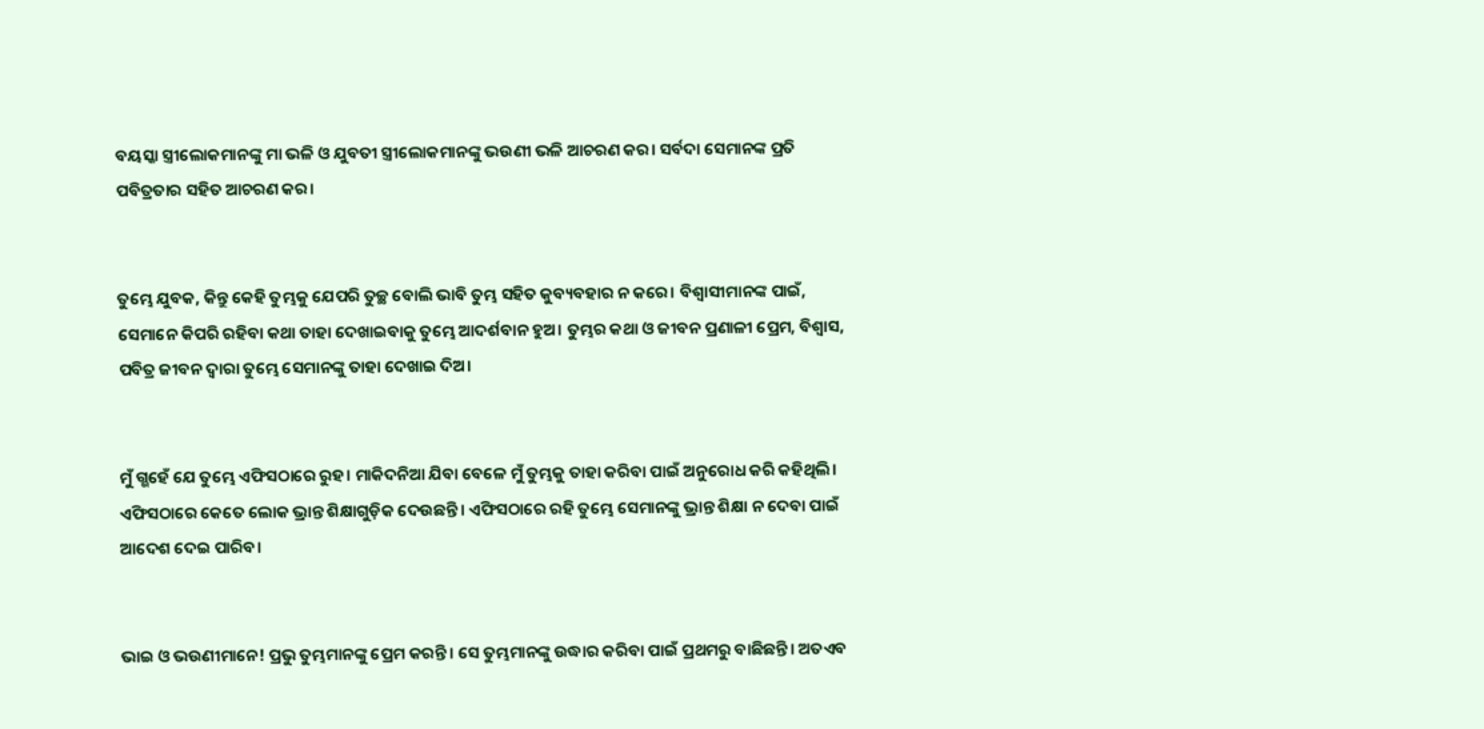ବୟସ୍କା ସ୍ତ୍ରୀଲୋକମାନଙ୍କୁ ମା ଭଳି ଓ ଯୁବତୀ ସ୍ତ୍ରୀଲୋକମାନଙ୍କୁ ଭଉଣୀ ଭଳି ଆଚରଣ କର। ସର୍ବଦା ସେମାନଙ୍କ ପ୍ରତି ପବିତ୍ରତାର ସହିତ ଆଚରଣ କର।


ତୁମ୍ଭେ ଯୁବକ, କିନ୍ତୁ କେହି ତୁମ୍ଭକୁ ଯେପରି ତୁଚ୍ଛ ବୋଲି ଭାବି ତୁମ୍ଭ ସହିତ କୁବ୍ୟବହାର ନ କରେ। ବିଶ୍ୱାସୀମାନଙ୍କ ପାଇଁ, ସେମାନେ କିପରି ରହିବା କଥା ତାହା ଦେଖାଇବାକୁ ତୁମ୍ଭେ ଆଦର୍ଶବାନ ହୁଅ। ତୁମ୍ଭର କଥା ଓ ଜୀବନ ପ୍ରଣାଳୀ ପ୍ରେମ, ବିଶ୍ୱାସ, ପବିତ୍ର ଜୀବନ ଦ୍ୱାରା ତୁମ୍ଭେ ସେମାନଙ୍କୁ ତାହା ଦେଖାଇ ଦିଅ।


ମୁଁ ଗ୍ଭହେଁ ଯେ ତୁମ୍ଭେ ଏଫିସଠାରେ ରୁହ। ମାକିଦନିଆ ଯିବା ବେଳେ ମୁଁ ତୁମ୍ଭକୁ ତାହା କରିବା ପାଇଁ ଅନୁରୋଧ କରି କହିଥିଲି। ଏଫିସଠାରେ କେତେ ଲୋକ ଭ୍ରାନ୍ତ ଶିକ୍ଷାଗୁଡ଼ିକ ଦେଉଛନ୍ତି। ଏଫିସଠାରେ ରହି ତୁମ୍ଭେ ସେମାନଙ୍କୁ ଭ୍ରାନ୍ତ ଶିକ୍ଷା ନ ଦେବା ପାଇଁ ଆଦେଶ ଦେଇ ପାରିବ।


ଭାଇ ଓ ଭଉଣୀମାନେ! ପ୍ରଭୁ ତୁମ୍ଭମାନଙ୍କୁ ପ୍ରେମ କରନ୍ତି। ସେ ତୁମ୍ଭମାନଙ୍କୁ ଉଦ୍ଧାର କରିବା ପାଇଁ ପ୍ରଥମରୁ ବାଛିଛନ୍ତି। ଅତଏବ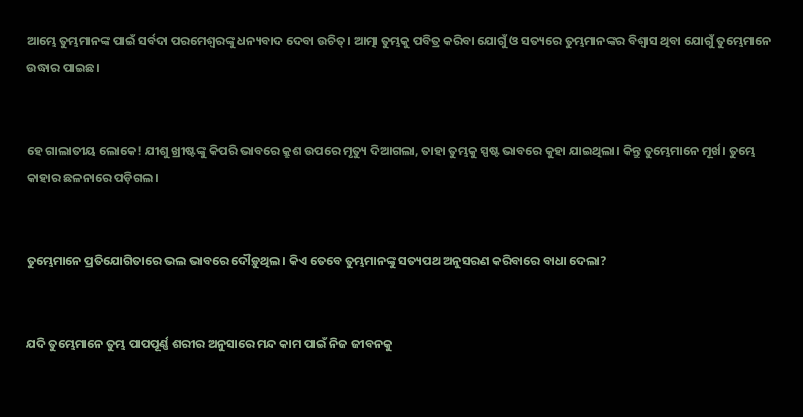ଆମ୍ଭେ ତୁମ୍ଭମାନଙ୍କ ପାଇଁ ସର୍ବଦା ପରମେଶ୍ୱରଙ୍କୁ ଧନ୍ୟବାଦ ଦେବା ଉଚିତ୍। ଆତ୍ମା ତୁମ୍ଭକୁ ପବିତ୍ର କରିବା ଯୋଗୁଁ ଓ ସତ୍ୟରେ ତୁମ୍ଭମାନଙ୍କର ବିଶ୍ୱାସ ଥିବା ଯୋଗୁଁ ତୁମ୍ଭେମାନେ ଉଦ୍ଧାର ପାଇଛ।


ହେ ଗାଲାତୀୟ ଲୋକେ! ଯୀଶୁ ଖ୍ରୀଷ୍ଟଙ୍କୁ କିପରି ଭାବରେ କ୍ରୁଶ ଉପରେ ମୃତ୍ୟୁ ଦିଆଗଲା, ତାହା ତୁମ୍ଭକୁ ସ୍ପଷ୍ଟ ଭାବରେ କୁହା ଯାଇଥିଲା। କିନ୍ତୁ ତୁମ୍ଭେମାନେ ମୂର୍ଖ। ତୁମ୍ଭେ କାହାର ଛଳନାରେ ପଡ଼ିଗଲ।


ତୁମ୍ଭେମାନେ ପ୍ରତିଯୋଗିତାରେ ଭଲ ଭାବରେ ଦୌଡ଼ୁଥିଲ। କିଏ ତେବେ ତୁମ୍ଭମାନଙ୍କୁ ସତ୍ୟପଥ ଅନୁସରଣ କରିବାରେ ବାଧା ଦେଲା?


ଯଦି ତୁମ୍ଭେମାନେ ତୁମ୍ଭ ପାପପୂର୍ଣ୍ଣ ଶରୀର ଅନୁସାରେ ମନ୍ଦ କାମ ପାଇଁ ନିଜ ଜୀବନକୁ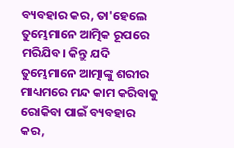ବ୍ୟବହାର କର, ତା'ହେଲେ ତୁମ୍ଭେମାନେ ଆତ୍ମିକ ରୂପରେ ମରିଯିବ। କିନ୍ତୁ ଯଦି ତୁମ୍ଭେମାନେ ଆତ୍ମାଙ୍କୁ ଶରୀର ମାଧ୍ୟମରେ ମନ୍ଦ କାମ କରିବାକୁ ରୋକିବା ପାଇଁ ବ୍ୟବହାର କର,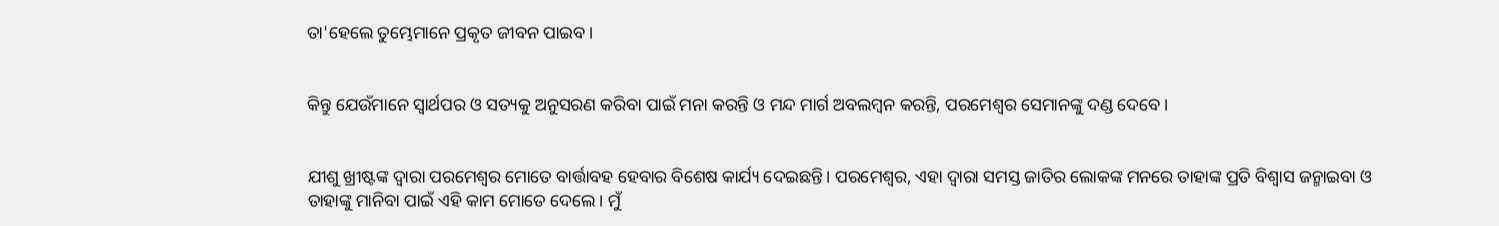ତା'ହେଲେ ତୁମ୍ଭେମାନେ ପ୍ରକୃତ ଜୀବନ ପାଇବ।


କିନ୍ତୁ ଯେଉଁମାନେ ସ୍ୱାର୍ଥପର ଓ ସତ୍ୟକୁ ଅନୁସରଣ କରିବା ପାଇଁ ମନା କରନ୍ତି ଓ ମନ୍ଦ ମାର୍ଗ ଅବଲମ୍ବନ କରନ୍ତି, ପରମେଶ୍ୱର ସେମାନଙ୍କୁ ଦଣ୍ଡ ଦେବେ।


ଯୀଶୁ ଖ୍ରୀଷ୍ଟଙ୍କ ଦ୍ୱାରା ପରମେଶ୍ୱର ମୋତେ ବାର୍ତ୍ତାବହ ହେବାର ବିଶେଷ କାର୍ଯ୍ୟ ଦେଇଛନ୍ତି। ପରମେଶ୍ୱର, ଏହା ଦ୍ୱାରା ସମସ୍ତ ଜାତିର ଲୋକଙ୍କ ମନରେ ତାହାଙ୍କ ପ୍ରତି ବିଶ୍ୱାସ ଜନ୍ମାଇବା ଓ ତାହାଙ୍କୁ ମାନିବା ପାଇଁ ଏହି କାମ ମୋତେ ଦେଲେ। ମୁଁ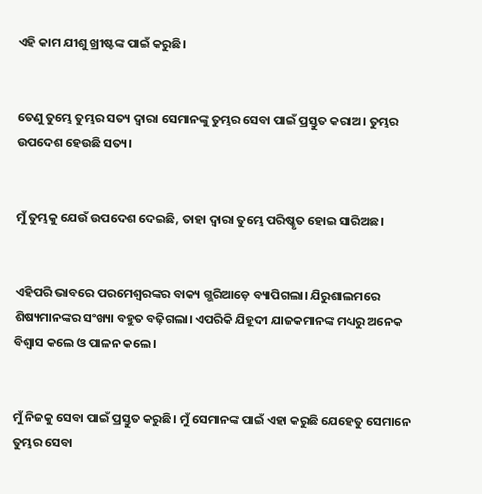ଏହି କାମ ଯୀଶୁ ଖ୍ରୀଷ୍ଟଙ୍କ ପାଇଁ କରୁଛି।


ତେଣୁ ତୁମ୍ଭେ ତୁମ୍ଭର ସତ୍ୟ ଦ୍ୱାରା ସେମାନଙ୍କୁ ତୁମ୍ଭର ସେବା ପାଇଁ ପ୍ରସ୍ତୁତ କରାଅ। ତୁମ୍ଭର ଉପଦେଶ ହେଉଛି ସତ୍ୟ।


ମୁଁ ତୁମ୍ଭକୁ ଯେଉଁ ଉପଦେଶ ଦେଇଛି, ତାହା ଦ୍ୱାରା ତୁମ୍ଭେ ପରିଷ୍କୃତ ହୋଇ ସାରିଅଛ।


ଏହିପରି ଭାବରେ ପରମେଶ୍ୱରଙ୍କର ବାକ୍ୟ ଗ୍ଭରିଆଡ଼େ ବ୍ୟାପିଗଲା। ଯିରୁଶାଲମରେ ଶିଷ୍ୟମାନଙ୍କର ସଂଖ୍ୟା ବହୁତ ବଢ଼ିଗଲା। ଏପରିକି ଯିହୂଦୀ ଯାଜକମାନଙ୍କ ମଧ୍ୟରୁ ଅନେକ ବିଶ୍ୱାସ କଲେ ଓ ପାଳନ କଲେ।


ମୁଁ ନିଜକୁ ସେବା ପାଇଁ ପ୍ରସ୍ତୁତ କରୁଛି। ମୁଁ ସେମାନଙ୍କ ପାଇଁ ଏହା କରୁଛି ଯେହେତୁ ସେମାନେ ତୁମ୍ଭର ସେବା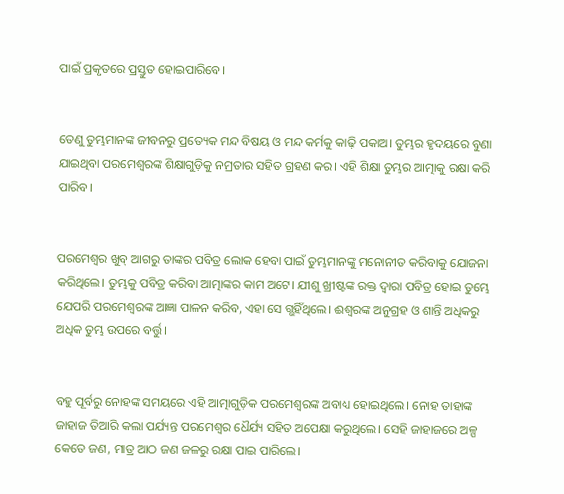ପାଇଁ ପ୍ରକୃତରେ ପ୍ରସ୍ତୁତ ହୋଇପାରିବେ।


ତେଣୁ ତୁମ୍ଭମାନଙ୍କ ଜୀବନରୁ ପ୍ରତ୍ୟେକ ମନ୍ଦ ବିଷୟ ଓ ମନ୍ଦ କର୍ମକୁ କାଢ଼ି ପକାଅ। ତୁମ୍ଭର ହୃଦୟରେ ବୁଣା ଯାଇଥିବା ପରମେଶ୍ୱରଙ୍କ ଶିକ୍ଷାଗୁଡ଼ିକୁ ନମ୍ରତାର ସହିତ ଗ୍ରହଣ କର। ଏହି ଶିକ୍ଷା ତୁମ୍ଭର ଆତ୍ମାକୁ ରକ୍ଷା କରି ପାରିବ।


ପରମେଶ୍ୱର ଖୁବ୍ ଆଗରୁ ତାଙ୍କର ପବିତ୍ର ଲୋକ ହେବା ପାଇଁ ତୁମ୍ଭମାନଙ୍କୁ ମନୋନୀତ କରିବାକୁ ଯୋଜନା କରିଥିଲେ। ତୁମ୍ଭକୁ ପବିତ୍ର କରିବା ଆତ୍ମାଙ୍କର କାମ ଅଟେ। ଯୀଶୁ ଖ୍ରୀଷ୍ଟଙ୍କ ରକ୍ତ ଦ୍ୱାରା ପବିତ୍ର ହୋଇ ତୁମ୍ଭେ ଯେପରି ପରମେଶ୍ୱରଙ୍କ ଆଜ୍ଞା ପାଳନ କରିବ, ଏହା ସେ ଗ୍ଭହିଁଥିଲେ। ଈଶ୍ୱରଙ୍କ ଅନୁଗ୍ରହ ଓ ଶାନ୍ତି ଅଧିକରୁ ଅଧିକ ତୁମ୍ଭ ଉପରେ ବର୍ତ୍ତୁ।


ବହୁ ପୂର୍ବରୁ ନୋହଙ୍କ ସମୟରେ ଏହି ଆତ୍ମାଗୁଡ଼ିକ ପରମେଶ୍ୱରଙ୍କ ଅବାଧ୍ୟ ହୋଇଥିଲେ। ନୋହ ତାହାଙ୍କ ଜାହାଜ ତିଆରି କଲା ପର୍ଯ୍ୟନ୍ତ ପରମେଶ୍ୱର ଧୈର୍ଯ୍ୟ ସହିତ ଅପେକ୍ଷା କରୁଥିଲେ। ସେହି ଜାହାଜରେ ଅଳ୍ପ କେତେ ଜଣ, ମାତ୍ର ଆଠ ଜଣ ଜଳରୁ ରକ୍ଷା ପାଇ ପାରିଲେ।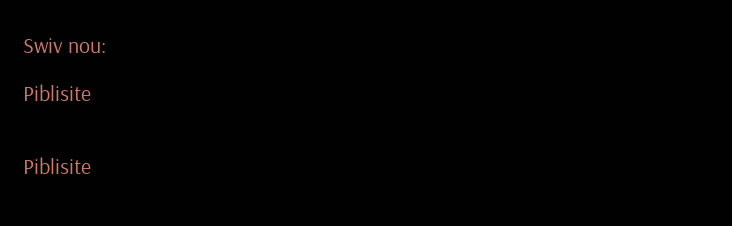Swiv nou:

Piblisite


Piblisite